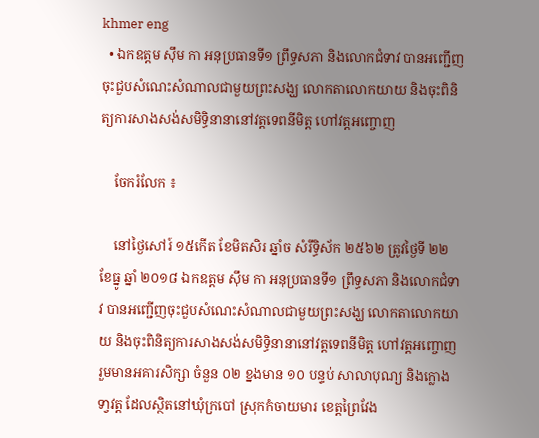khmer eng
  • ឯកឧត្តម ស៊ឹម កា អនុប្រធានទី១ ព្រឹទ្ធសភា និងលោកជំទាវ បានអញ្ជើញចុះជួបសំណេះសំណាលជាមួយព្រះសង្ឃ លោកតាលោកយាយ និងចុះពិនិត្យការសាងសង់សមិទ្ធិនានានៅវត្តទេពនីមិត្ត ហៅវត្តអញ្ចោញ

    ចែករំលែក ៖

    នៅថ្ងៃសៅរ៍ ១៥កើត ខែមិតសិរ ឆ្នាំច សំរឹទ្ធិស័ក ២៥៦២ ត្រូវថ្ងៃទី ២២ ខែធ្នូ ឆ្នាំ ២០១៨ ឯកឧត្តម ស៊ឹម កា អនុប្រធានទី១ ព្រឹទ្ធសភា និងលោកជំទាវ បានអញ្ជើញចុះជួបសំណេះសំណាលជាមួយព្រះសង្ឃ លោកតាលោកយាយ និងចុះពិនិត្យការសាងសង់សមិទ្ធិនានានៅវត្តទេពនីមិត្ត ហៅវត្តអញ្ចោញ រួមមានអគារសិក្សា ចំនួន ០២ ខ្នងមាន ១០ បន្ទប់ សាលាបុណ្យ និងក្លោងទា្វវត្ត ដែលស្ថិតនៅឃុំក្របៅ ស្រុកកំចាយមារ ខេត្តព្រៃវែង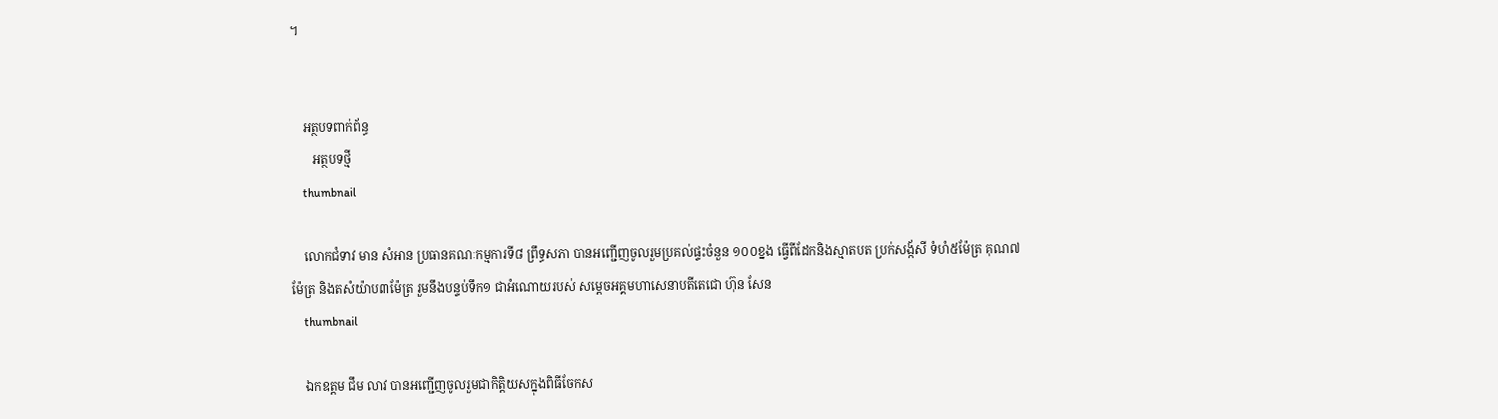។


    អត្ថបទពាក់ព័ន្ធ
       អត្ថបទថ្មី
    thumbnail

    លោកជំទាវ មាន សំអាន ប្រធានគណៈកម្មការទី៨ ព្រឹទ្ធសភា បានអញ្ជើញចូលរួមប្រគល់ផ្ទះចំនួន ១០០ខ្នង ធ្វើពីដែកនិងស្មាតបត ប្រក់សង្ក័សី ទំហំ៥ម៉ែត្រ គុណ៧ម៉ែត្រ និងតសំយ៉ាប៣ម៉ែត្រ រួមនឹងបន្ទប់ទឹក១ ជាអំណោយរបស់ សម្តេចអគ្គមហាសេនាបតីតេជោ ហ៊ុន សែន
    thumbnail

    ឯកឧត្តម ជឹម លាវ បានអញ្ជើញចូលរួមជាកិត្តិយសក្នុងពិធីចែកស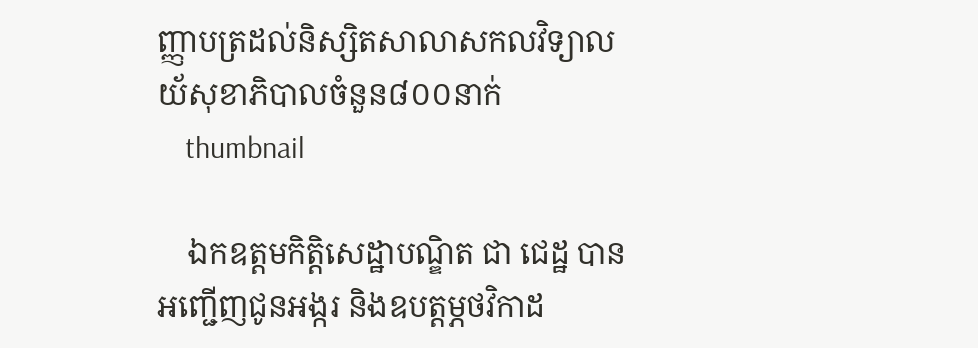ញ្ញាបត្រដល់និស្សិតសាលាសកលវិទ្យាលយ័សុខាភិបាលចំនួន៨០០នាក់
    thumbnail

    ឯកឧត្តមកិត្តិសេដ្ឋាបណ្ឌិត ជា ជេដ្ឋ បានអញ្ជើញជូនអង្ករ និងឧបត្តម្ភថវិកាដ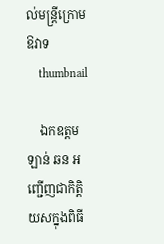ល់មន្រ្តីក្រោមឱវាទ
    thumbnail

    ឯកឧត្តម ឡាន់ ឆន អញ្ជើញជាកិត្តិយសក្នុងពិធី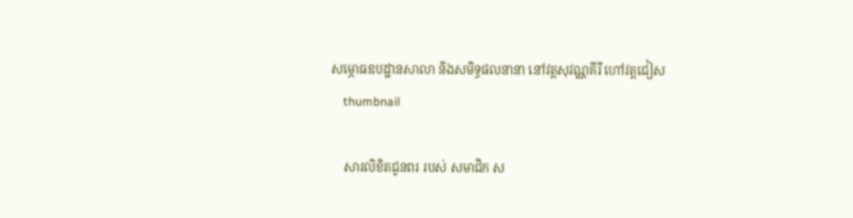សម្ភោធឧបដ្ឋានសាលា និងសមិទ្ធផលនានា នៅវត្តសុវណ្ណគីរី ហៅវត្តជៀស
    thumbnail

    សារលិខិតជូនពរ របស់ សមាជិក ស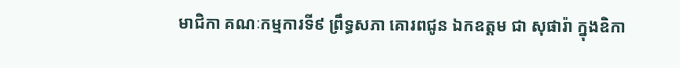មាជិកា គណៈកម្មការទី៩ ព្រឹទ្ធសភា គោរពជូន ឯកឧត្តម ជា សុផារ៉ា ក្នុងឧិកា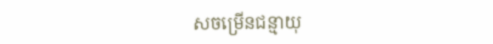សចម្រើនជន្មាយុ